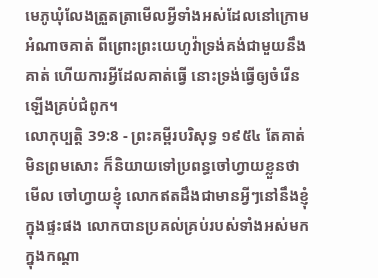មេភូឃុំលែងត្រួតត្រាមើលអ្វីទាំងអស់ដែលនៅក្រោមអំណាចគាត់ ពីព្រោះព្រះយេហូវ៉ាទ្រង់គង់ជាមួយនឹងគាត់ ហើយការអ្វីដែលគាត់ធ្វើ នោះទ្រង់ធ្វើឲ្យចំរើនឡើងគ្រប់ជំពូក។
លោកុប្បត្តិ 39:8 - ព្រះគម្ពីរបរិសុទ្ធ ១៩៥៤ តែគាត់មិនព្រមសោះ ក៏និយាយទៅប្រពន្ធចៅហ្វាយខ្លួនថា មើល ចៅហ្វាយខ្ញុំ លោកឥតដឹងជាមានអ្វីៗនៅនឹងខ្ញុំក្នុងផ្ទះផង លោកបានប្រគល់គ្រប់របស់ទាំងអស់មកក្នុងកណ្តា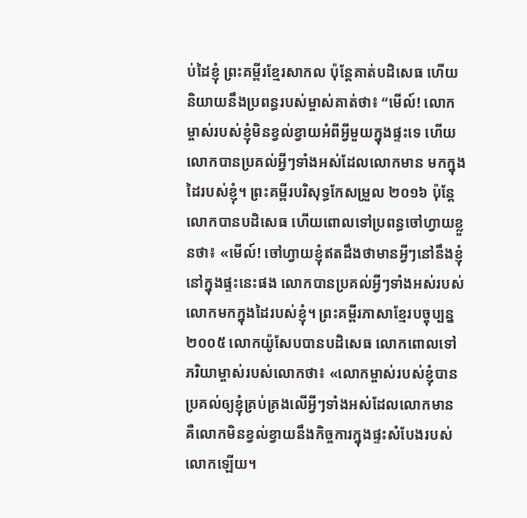ប់ដៃខ្ញុំ ព្រះគម្ពីរខ្មែរសាកល ប៉ុន្តែគាត់បដិសេធ ហើយនិយាយនឹងប្រពន្ធរបស់ម្ចាស់គាត់ថា៖ “មើល៍! លោកម្ចាស់របស់ខ្ញុំមិនខ្វល់ខ្វាយអំពីអ្វីមួយក្នុងផ្ទះទេ ហើយលោកបានប្រគល់អ្វីៗទាំងអស់ដែលលោកមាន មកក្នុងដៃរបស់ខ្ញុំ។ ព្រះគម្ពីរបរិសុទ្ធកែសម្រួល ២០១៦ ប៉ុន្ដែ លោកបានបដិសេធ ហើយពោលទៅប្រពន្ធចៅហ្វាយខ្លួនថា៖ «មើល៍! ចៅហ្វាយខ្ញុំឥតដឹងថាមានអ្វីៗនៅនឹងខ្ញុំ នៅក្នុងផ្ទះនេះផង លោកបានប្រគល់អ្វីៗទាំងអស់របស់លោកមកក្នុងដៃរបស់ខ្ញុំ។ ព្រះគម្ពីរភាសាខ្មែរបច្ចុប្បន្ន ២០០៥ លោកយ៉ូសែបបានបដិសេធ លោកពោលទៅភរិយាម្ចាស់របស់លោកថា៖ «លោកម្ចាស់របស់ខ្ញុំបានប្រគល់ឲ្យខ្ញុំគ្រប់គ្រងលើអ្វីៗទាំងអស់ដែលលោកមាន គឺលោកមិនខ្វល់ខ្វាយនឹងកិច្ចការក្នុងផ្ទះសំបែងរបស់លោកឡើយ។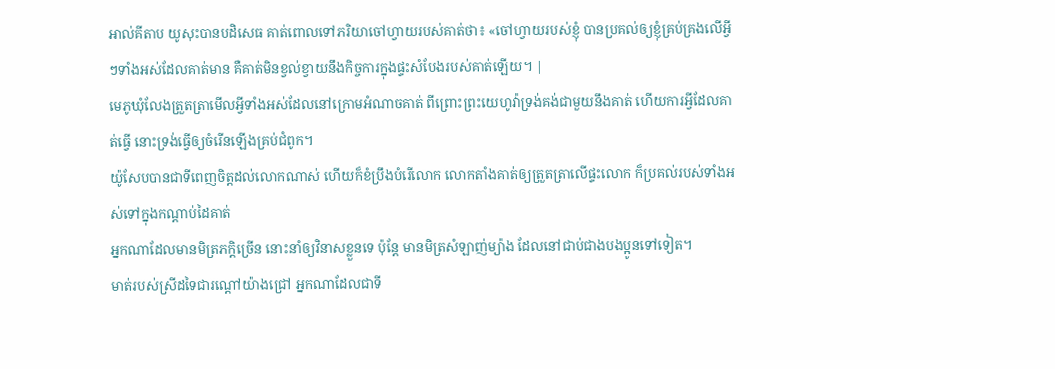អាល់គីតាប យូសុះបានបដិសេធ គាត់ពោលទៅភរិយាចៅហ្វាយរបស់គាត់ថា៖ «ចៅហ្វាយរបស់ខ្ញុំ បានប្រគល់ឲ្យខ្ញុំគ្រប់គ្រងលើអ្វីៗទាំងអស់ដែលគាត់មាន គឺគាត់មិនខ្វល់ខ្វាយនឹងកិច្ចការក្នុងផ្ទះសំបែងរបស់គាត់ឡើយ។ |
មេភូឃុំលែងត្រួតត្រាមើលអ្វីទាំងអស់ដែលនៅក្រោមអំណាចគាត់ ពីព្រោះព្រះយេហូវ៉ាទ្រង់គង់ជាមួយនឹងគាត់ ហើយការអ្វីដែលគាត់ធ្វើ នោះទ្រង់ធ្វើឲ្យចំរើនឡើងគ្រប់ជំពូក។
យ៉ូសែបបានជាទីពេញចិត្តដល់លោកណាស់ ហើយក៏ខំប្រឹងបំរើលោក លោកតាំងគាត់ឲ្យត្រួតត្រាលើផ្ទះលោក ក៏ប្រគល់របស់ទាំងអស់ទៅក្នុងកណ្តាប់ដៃគាត់
អ្នកណាដែលមានមិត្រភក្តិច្រើន នោះនាំឲ្យវិនាសខ្លួនទេ ប៉ុន្តែ មានមិត្រសំឡាញ់ម្យ៉ាង ដែលនៅជាប់ជាងបងប្អូនទៅទៀត។
មាត់របស់ស្រីដទៃជារណ្តៅយ៉ាងជ្រៅ អ្នកណាដែលជាទី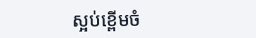ស្អប់ខ្ពើមចំ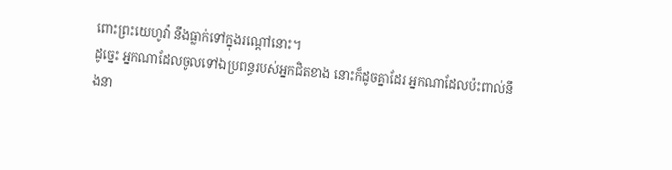ពោះព្រះយេហូវ៉ា នឹងធ្លាក់ទៅក្នុងរណ្តៅនោះ។
ដូច្នេះ អ្នកណាដែលចូលទៅឯប្រពន្ធរបស់អ្នកជិតខាង នោះក៏ដូចគ្នាដែរ អ្នកណាដែលប៉ះពាល់នឹងនា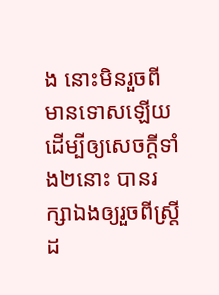ង នោះមិនរួចពីមានទោសឡើយ
ដើម្បីឲ្យសេចក្ដីទាំង២នោះ បានរក្សាឯងឲ្យរួចពីស្ត្រីដ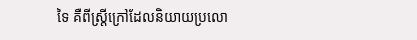ទៃ គឺពីស្ត្រីក្រៅដែលនិយាយប្រលោ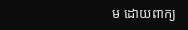ម ដោយពាក្យ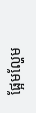ផ្អែមល្ហែម